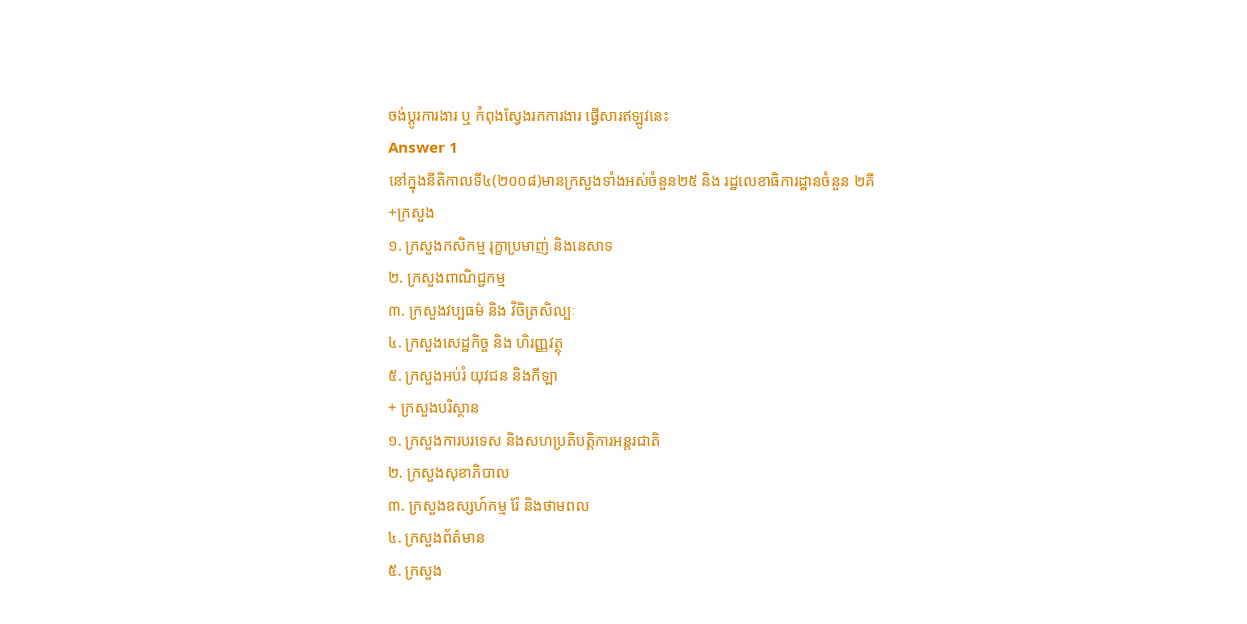ចង់ប្តូរការងារ ឬ កំពុងស្វែងរកការងារ ផ្វើសារឥឡូវនេះ
Answer 1
នៅក្នុងនីតិកាលទី៤(២០០៨)មានក្រសួងទាំងអស់ចំនួន២៥ និង រដ្ឋលេខាធិការដ្ឋានចំនួន ២គឺ
+ក្រសួង
១. ក្រសួងកសិកម្ម រុក្ខាប្រមាញ់ និងនេសាទ
២. ក្រសួងពាណិជ្ជកម្ម
៣. ក្រសួងវប្បធម៌ និង វិចិត្រសិល្បៈ
៤. ក្រសួងសេដ្ឋកិច្ច និង ហិរញ្ញវត្ថុ
៥. ក្រសួងអប់រំ យុវជន និងកីឡា
+ ក្រសួងបរិស្ថាន
១. ក្រសួងការបរទេស និងសហប្រតិបត្តិការអន្តរជាតិ
២. ក្រសួងសុខាភិបាល
៣. ក្រសួងឧស្សហ៍កម្ម រ៉ែ និងថាមពល
៤. ក្រសួងព័ត៌មាន
៥. ក្រសួង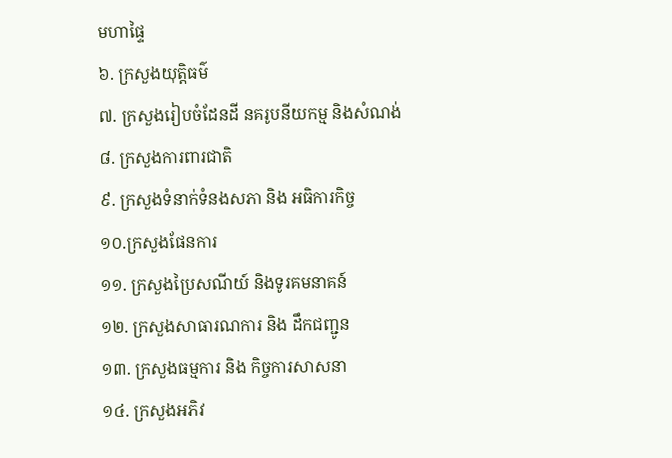មហាផ្ទៃ
៦. ក្រសួងយុត្តិធម៌
៧. ក្រសួងរៀបចំដែនដី នគរូបនីយកម្ម និងសំណង់
៨. ក្រសួងការពារជាតិ
៩. ក្រសួងទំនាក់ទំនងសភា និង អធិការកិច្ច
១០.ក្រសួងផែនការ
១១. ក្រសួងប្រៃសណីយ៍ និងទូរគមនាគន៍
១២. ក្រសួងសាធារណការ និង ដឹកជញ្ជូន
១៣. ក្រសួងធម្មការ និង កិច្ចការសាសនា
១៤. ក្រសួងអភិវ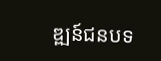ឌ្ឍន៍ជនបទ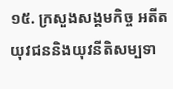១៥. ក្រសួងសង្គមកិច្ច អតីតយុវជននិងយុវនីតិសម្បទា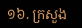១៦. ក្រសួង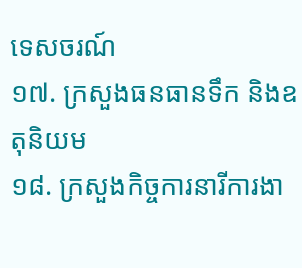ទេសចរណ៍
១៧. ក្រសួងធនធានទឹក និងឧតុនិយម
១៨. ក្រសួងកិច្ចការនារីការងា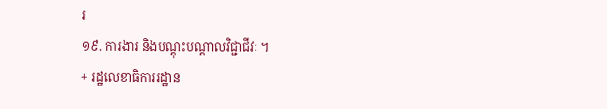រ
១៩. ការងារ និងបណ្តុះបណ្តាលវិជ្ជាជីវៈ ។
+ រដ្ឋលេខាធិការរដ្ឋាន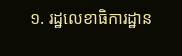១. រដ្ឋលេខាធិការដ្ឋាន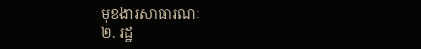មុខងារសាធារណៈ
២. រដ្ឋ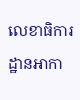លេខាធិការដ្ឋានអាកា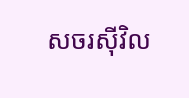សចរស៊ីវិល